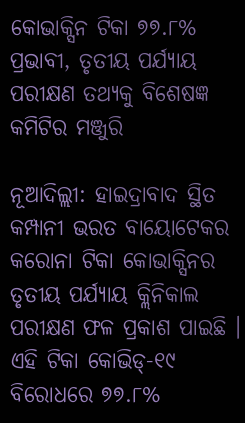କୋଭାକ୍ସିନ ଟିକା ୭୭.୮% ପ୍ରଭାବୀ, ତୃତୀୟ ପର୍ଯ୍ୟାୟ ପରୀକ୍ଷଣ ତଥ୍ୟକୁ ବିଶେଷଜ୍ଞ କମିଟିର ମଞ୍ଜୁରି

ନୂଆଦିଲ୍ଲୀ: ହାଇଦ୍ରାବାଦ ସ୍ଥିତ କମ୍ପାନୀ ଭରତ ବାୟୋଟେକର କରୋନା ଟିକା କୋଭାକ୍ସିନର ତୃତୀୟ ପର୍ଯ୍ୟାୟ କ୍ଲିନିକାଲ ପରୀକ୍ଷଣ ଫଳ ପ୍ରକାଶ ପାଇଛି । ଏହି ଟିକା କୋଭିଡ୍-୧୯ ବିରୋଧରେ ୭୭.୮%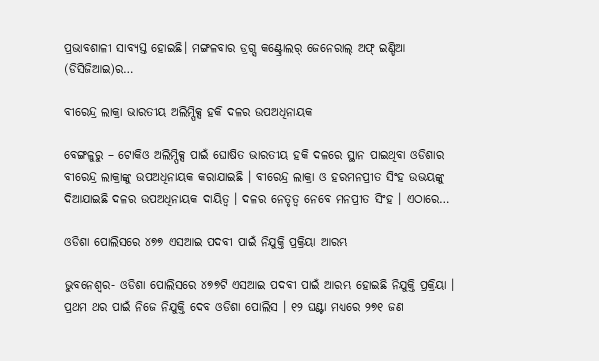ପ୍ରଭାବଶାଳୀ ସାବ୍ୟସ୍ତ ହୋଇଛି। ମଙ୍ଗଳବାର ଡ୍ରଗ୍ସ କଣ୍ଟ୍ରୋଲର୍ ଜେନେରାଲ୍ ଅଫ୍ ଇଣ୍ଡିଆ (ଡିସିଜିଆଇ)ର…

ବୀରେନ୍ଦ୍ର ଲାକ୍ରା ଭାରତୀୟ ଅଲିମ୍ପିକ୍ସ ହକି ଦଳର ଉପଅଧିନାୟକ

ବେଙ୍ଗଳୁରୁ – ଟୋକିଓ ଅଲିମ୍ପିକ୍ସ ପାଇଁ ଘୋଷିତ ଭାରତୀୟ ହକି ଦଳରେ ସ୍ଥାନ ପାଇଥିବା ଓଡିଶାର ବୀରେନ୍ଦ୍ର ଲାକ୍ରାଙ୍କୁ ଉପଅଧିନାୟକ କରାଯାଇଛି । ବୀରେନ୍ଦ୍ର ଲାକ୍ରା ଓ ହରମନପ୍ରୀତ ସିଂହ ଉଭୟଙ୍କୁ ଦିଆଯାଇଛି ଦଳର ଉପଅଧିନାୟକ ଦାୟିତ୍ୱ । ଦଳର ନେତୃତ୍ୱ ନେବେ ମନପ୍ରୀତ ସିଂହ । ଏଠାରେ…

ଓଡିଶା ପୋଲିସରେ ୪୭୭ ଏସଆଇ ପଦବୀ ପାଇଁ ନିଯୁକ୍ତି ପ୍ରକ୍ରିୟା ଆରମ୍ଭ

ଭୁବନେଶ୍ୱର- ଓଡିଶା ପୋଲିସରେ ୪୭୭ଟି ଏସଆଇ ପଦବୀ ପାଇଁ ଆରମ୍ଭ ହୋଇଛି ନିଯୁକ୍ତି ପ୍ରକ୍ରିୟା । ପ୍ରଥମ ଥର ପାଇଁ ନିଜେ ନିଯୁକ୍ତି ଦେବ ଓଡିଶା ପୋଲିସ । ୧୨ ଘଣ୍ଟା ମଧ୍ୟରେ ୨୭୧ ଜଣ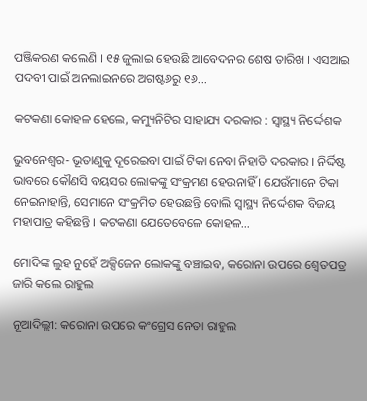ପଞ୍ଜିକରଣ କଲେଣି । ୧୫ ଜୁଲାଇ ହେଉଛି ଆବେଦନର ଶେଷ ତାରିଖ । ଏସଆଇ ପଦବୀ ପାଇଁ ଅନଲାଇନରେ ଅଗଷ୍ଟ୬ରୁ ୧୬…

କଟକଣା କୋହଳ ହେଲେ, କମ୍ୟୁନିଟିର ସାହାଯ୍ୟ ଦରକାର : ସ୍ୱାସ୍ଥ୍ୟ ନିର୍ଦ୍ଦେଶକ

ଭୁବନେଶ୍ୱର- ଭୂତାଣୁକୁ ଦୂରେଇବା ପାଇଁ ଟିକା ନେବା ନିହାତି ଦରକାର । ନିର୍ଦ୍ଦିଷ୍ଟ ଭାବରେ କୌଣସି ବୟସର ଲୋକଙ୍କୁ ସଂକ୍ରମଣ ହେଉନାହିଁ । ଯେଉଁମାନେ ଟିକା ନେଇନାହାନ୍ତି, ସେମାନେ ସଂକ୍ରମିତ ହେଉଛନ୍ତି ବୋଲି ସ୍ୱାସ୍ଥ୍ୟ ନିର୍ଦ୍ଦେଶକ ବିଜୟ ମହାପାତ୍ର କହିଛନ୍ତି । କଟକଣା ଯେତେବେଳେ କୋହଳ…

ମୋଦିଙ୍କ ଲୁହ ନୁହେଁ ଅକ୍ସିଜେନ ଲୋକଙ୍କୁ ବଞ୍ଚାଇବ, କରୋନା ଉପରେ ଶ୍ୱେତପତ୍ର ଜାରି କଲେ ରାହୁଲ

ନୂଆଦିଲ୍ଲୀ: କରୋନା ଉପରେ କଂଗ୍ରେସ ନେତା ରାହୁଲ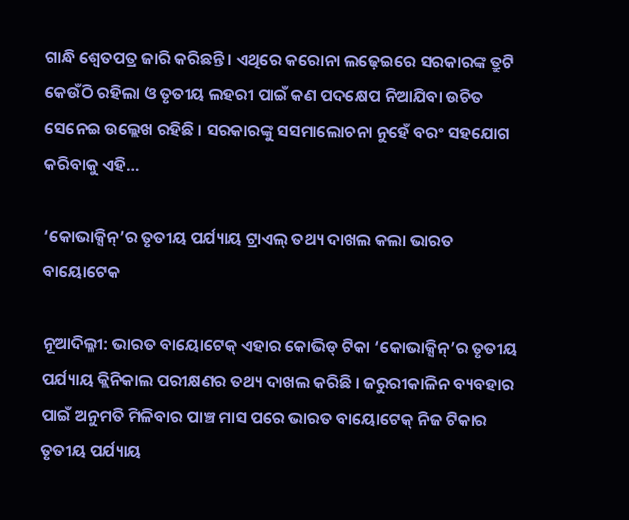ଗାନ୍ଧି ଶ୍ୱେତପତ୍ର ଜାରି କରିଛନ୍ତି । ଏଥିରେ କରୋନା ଲଢ଼େଇରେ ସରକାରଙ୍କ ତ୍ରୁଟି କେଉଁଠି ରହିଲା ଓ ତୃତୀୟ ଲହରୀ ପାଇଁ କଣ ପଦକ୍ଷେପ ନିଆଯିବା ଉଚିତ ସେନେଇ ଉଲ୍ଲେଖ ରହିଛି । ସରକାରଙ୍କୁ ସସମାଲୋଚନା ନୁହେଁ ବରଂ ସହଯୋଗ କରିବାକୁ ଏହି…

‘କୋଭାକ୍ସିନ୍‌’ର ତୃତୀୟ ପର୍ଯ୍ୟାୟ ଟ୍ରାଏଲ୍ ତଥ୍ୟ ଦାଖଲ କଲା ଭାରତ ବାୟୋଟେକ

ନୂଆଦିଲ୍ଳୀ: ଭାରତ ବାୟୋଟେକ୍ ଏହାର କୋଭିଡ୍ ଟିକା ‘କୋଭାକ୍ସିନ୍‌’ର ତୃତୀୟ ପର୍ଯ୍ୟାୟ କ୍ଲିନିକାଲ ପରୀକ୍ଷଣର ତଥ୍ୟ ଦାଖଲ କରିଛି । ଜରୁରୀକାଳିନ ବ୍ୟବହାର ପାଇଁ ଅନୁମତି ମିଳିବାର ପାଞ୍ଚ ମାସ ପରେ ଭାରତ ବାୟୋଟେକ୍ ନିଜ ଟିକାର ତୃତୀୟ ପର୍ଯ୍ୟାୟ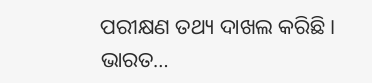ପରୀକ୍ଷଣ ତଥ୍ୟ ଦାଖଲ କରିଛି । ଭାରତ…